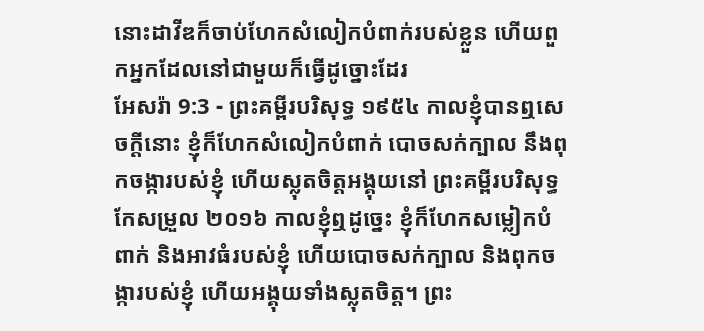នោះដាវីឌក៏ចាប់ហែកសំលៀកបំពាក់របស់ខ្លួន ហើយពួកអ្នកដែលនៅជាមួយក៏ធ្វើដូច្នោះដែរ
អែសរ៉ា 9:3 - ព្រះគម្ពីរបរិសុទ្ធ ១៩៥៤ កាលខ្ញុំបានឮសេចក្ដីនោះ ខ្ញុំក៏ហែកសំលៀកបំពាក់ បោចសក់ក្បាល នឹងពុកចង្ការបស់ខ្ញុំ ហើយស្លុតចិត្តអង្គុយនៅ ព្រះគម្ពីរបរិសុទ្ធកែសម្រួល ២០១៦ កាលខ្ញុំឮដូច្នេះ ខ្ញុំក៏ហែកសម្លៀកបំពាក់ និងអាវធំរបស់ខ្ញុំ ហើយបោចសក់ក្បាល និងពុកចង្ការបស់ខ្ញុំ ហើយអង្គុយទាំងស្លុតចិត្ត។ ព្រះ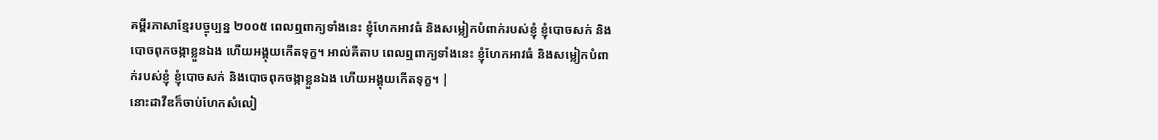គម្ពីរភាសាខ្មែរបច្ចុប្បន្ន ២០០៥ ពេលឮពាក្យទាំងនេះ ខ្ញុំហែកអាវធំ និងសម្លៀកបំពាក់របស់ខ្ញុំ ខ្ញុំបោចសក់ និងបោចពុកចង្កាខ្លួនឯង ហើយអង្គុយកើតទុក្ខ។ អាល់គីតាប ពេលឮពាក្យទាំងនេះ ខ្ញុំហែកអាវធំ និងសម្លៀកបំពាក់របស់ខ្ញុំ ខ្ញុំបោចសក់ និងបោចពុកចង្កាខ្លួនឯង ហើយអង្គុយកើតទុក្ខ។ |
នោះដាវីឌក៏ចាប់ហែកសំលៀ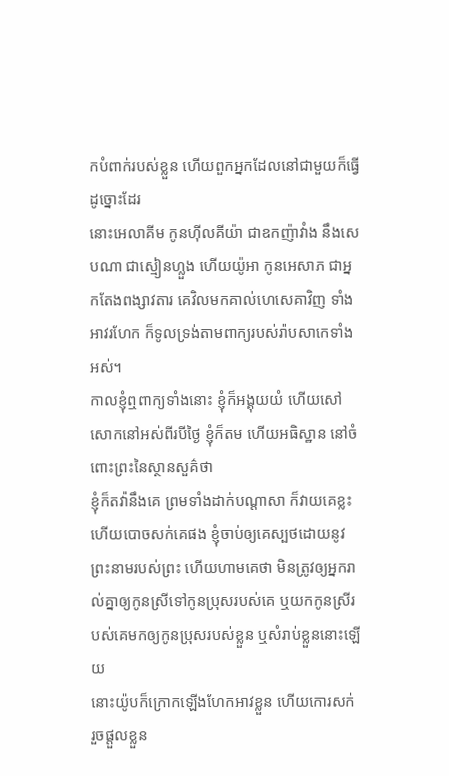កបំពាក់របស់ខ្លួន ហើយពួកអ្នកដែលនៅជាមួយក៏ធ្វើដូច្នោះដែរ
នោះអេលាគីម កូនហ៊ីលគីយ៉ា ជាឧកញ៉ាវាំង នឹងសេបណា ជាស្មៀនហ្លួង ហើយយ៉ូអា កូនអេសាភ ជាអ្នកតែងពង្សាវតារ គេវិលមកគាល់ហេសេគាវិញ ទាំងអាវរហែក ក៏ទូលទ្រង់តាមពាក្យរបស់រ៉ាបសាកេទាំងអស់។
កាលខ្ញុំឮពាក្យទាំងនោះ ខ្ញុំក៏អង្គុយយំ ហើយសៅសោកនៅអស់ពីរបីថ្ងៃ ខ្ញុំក៏តម ហើយអធិស្ឋាន នៅចំពោះព្រះនៃស្ថានសួគ៌ថា
ខ្ញុំក៏តវ៉ានឹងគេ ព្រមទាំងដាក់បណ្តាសា ក៏វាយគេខ្លះ ហើយបោចសក់គេផង ខ្ញុំចាប់ឲ្យគេស្បថដោយនូវព្រះនាមរបស់ព្រះ ហើយហាមគេថា មិនត្រូវឲ្យអ្នករាល់គ្នាឲ្យកូនស្រីទៅកូនប្រុសរបស់គេ ឬយកកូនស្រីរបស់គេមកឲ្យកូនប្រុសរបស់ខ្លួន ឬសំរាប់ខ្លួននោះឡើយ
នោះយ៉ូបក៏ក្រោកឡើងហែកអាវខ្លួន ហើយកោរសក់ រួចផ្តួលខ្លួន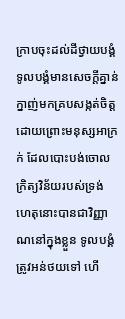ក្រាបចុះដល់ដីថ្វាយបង្គំ
ទូលបង្គំមានសេចក្ដីគ្នាន់ក្នាញ់មកគ្របសង្កត់ចិត្ត ដោយព្រោះមនុស្សអាក្រក់ ដែលបោះបង់ចោល ក្រិត្យវិន័យរបស់ទ្រង់
ហេតុនោះបានជាវិញ្ញាណនៅក្នុងខ្លួន ទូលបង្គំត្រូវអន់ថយទៅ ហើ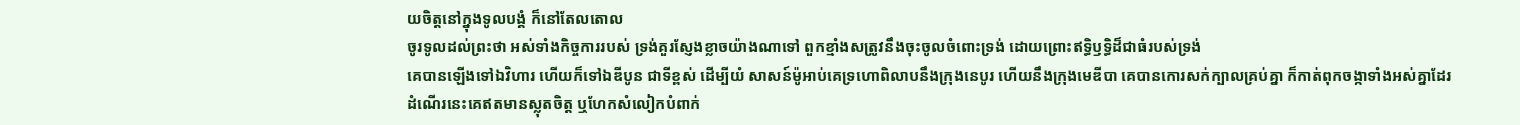យចិត្តនៅក្នុងទូលបង្គំ ក៏នៅតែលតោល
ចូរទូលដល់ព្រះថា អស់ទាំងកិច្ចការរបស់ ទ្រង់គួរស្ញែងខ្លាចយ៉ាងណាទៅ ពួកខ្មាំងសត្រូវនឹងចុះចូលចំពោះទ្រង់ ដោយព្រោះឥទ្ធិឫទ្ធិដ៏ជាធំរបស់ទ្រង់
គេបានឡើងទៅឯវិហារ ហើយក៏ទៅឯឌីបូន ជាទីខ្ពស់ ដើម្បីយំ សាសន៍ម៉ូអាប់គេទ្រហោពិលាបនឹងក្រុងនេបូរ ហើយនឹងក្រុងមេឌីបា គេបានកោរសក់ក្បាលគ្រប់គ្នា ក៏កាត់ពុកចង្កាទាំងអស់គ្នាដែរ
ដំណើរនេះគេឥតមានស្លុតចិត្ត ឬហែកសំលៀកបំពាក់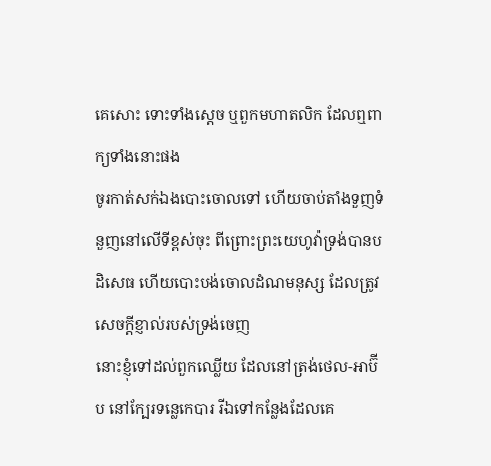គេសោះ ទោះទាំងស្តេច ឬពួកមហាតលិក ដែលឮពាក្យទាំងនោះផង
ចូរកាត់សក់ឯងបោះចោលទៅ ហើយចាប់តាំងទួញទំនួញនៅលើទីខ្ពស់ចុះ ពីព្រោះព្រះយេហូវ៉ាទ្រង់បានបដិសេធ ហើយបោះបង់ចោលដំណមនុស្ស ដែលត្រូវសេចក្ដីខ្ញាល់របស់ទ្រង់ចេញ
នោះខ្ញុំទៅដល់ពួកឈ្លើយ ដែលនៅត្រង់ថេល-អាប៊ីប នៅក្បែរទន្លេកេបារ រីឯទៅកន្លែងដែលគេ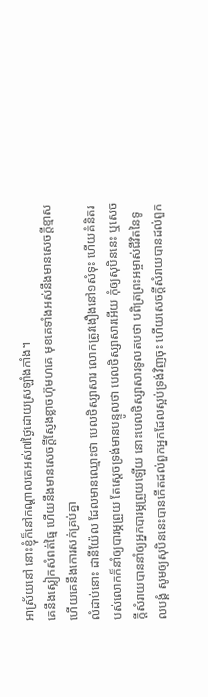អាស្រ័យនៅ នោះខ្ញុំក៏នៅកណ្តាលគេអស់៧ថ្ងៃដោយស្រឡាំងកាំង។
គេនឹងស្លៀកសំពត់ធ្មៃ ហើយនឹងមានសេចក្ដីស្ញែងខ្លាចហ៊ុមហគេ មុខគេទាំងអស់នឹងមានសេចក្ដីខ្មាស ហើយគេនឹងកោរសក់គ្រប់គ្នា
លំដាប់នោះ ដានីយ៉ែល ដែលមានឈ្មោះថា បេលថិស្សាសារ លោកត្រូវងឿងនៅ១សំទុះ ហើយគំនិតរបស់លោកក៏នាំឲ្យបារម្ភព្រួយ តែស្តេចទ្រង់មានបន្ទូលថា បេលថិស្សាសារអើយ កុំឲ្យសុបិននេះ ឬសេចក្ដីសំរាយបាននាំឲ្យអ្នកបារម្ភព្រួយឡើយ នោះបេលថិស្សាសារទូលតបថា បពិត្រព្រះអម្ចាស់ជីវិតនៃទូលបង្គំ សូមឲ្យសុបិននេះបានកើតដល់ពួកអ្នកដែលស្អប់ទ្រង់វិញចុះ ហើយសេចក្ដីសំរាយបានដល់ពួក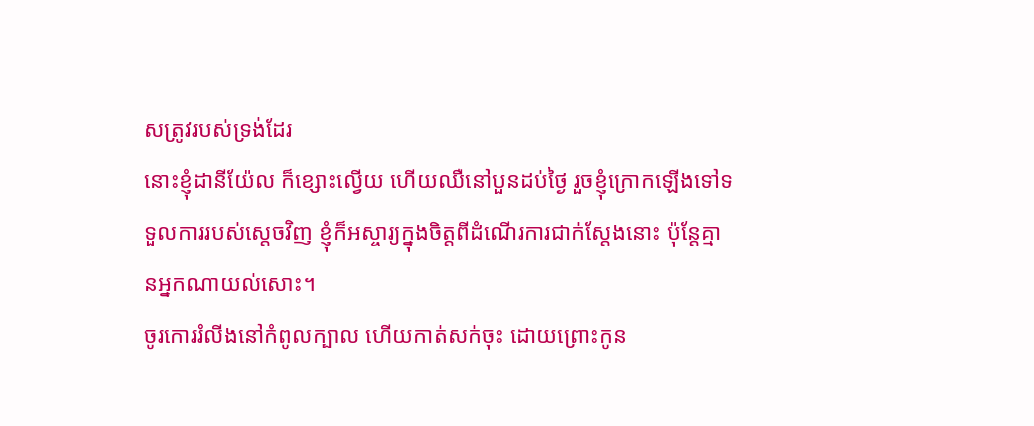សត្រូវរបស់ទ្រង់ដែរ
នោះខ្ញុំដានីយ៉ែល ក៏ខ្សោះល្វើយ ហើយឈឺនៅបួនដប់ថ្ងៃ រួចខ្ញុំក្រោកឡើងទៅទទួលការរបស់ស្តេចវិញ ខ្ញុំក៏អស្ចារ្យក្នុងចិត្តពីដំណើរការជាក់ស្តែងនោះ ប៉ុន្តែគ្មានអ្នកណាយល់សោះ។
ចូរកោររំលីងនៅកំពូលក្បាល ហើយកាត់សក់ចុះ ដោយព្រោះកូន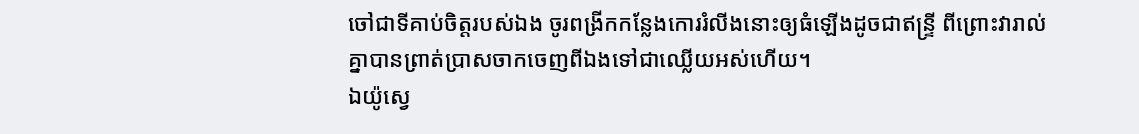ចៅជាទីគាប់ចិត្តរបស់ឯង ចូរពង្រីកកន្លែងកោររំលីងនោះឲ្យធំឡើងដូចជាឥន្ទ្រី ពីព្រោះវារាល់គ្នាបានព្រាត់ប្រាសចាកចេញពីឯងទៅជាឈ្លើយអស់ហើយ។
ឯយ៉ូស្វេ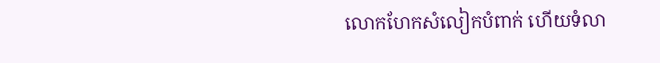លោកហែកសំលៀកបំពាក់ ហើយទំលា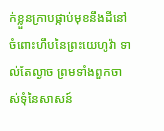ក់ខ្លួនក្រាបផ្កាប់មុខនឹងដីនៅចំពោះហឹបនៃព្រះយេហូវ៉ា ទាល់តែល្ងាច ព្រមទាំងពួកចាស់ទុំនៃសាសន៍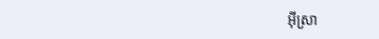អ៊ីស្រា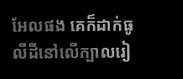អែលផង គេក៏ដាក់ធូលីដីនៅលើក្បាលរៀ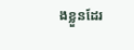ងខ្លួនដែរ